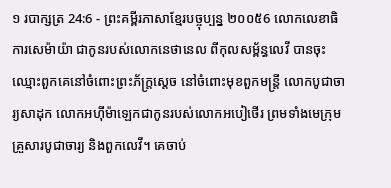១ របាក្សត្រ 24:6 - ព្រះគម្ពីរភាសាខ្មែរបច្ចុប្បន្ន ២០០៥6 លោកលេខាធិការសេម៉ាយ៉ា ជាកូនរបស់លោកនេថានេល ពីកុលសម្ព័ន្ធលេវី បានចុះឈ្មោះពួកគេនៅចំពោះព្រះភ័ក្ត្រស្ដេច នៅចំពោះមុខពួកមន្ត្រី លោកបូជាចារ្យសាដុក លោកអហ៊ីម៉ាឡេកជាកូនរបស់លោកអបៀថើរ ព្រមទាំងមេក្រុមគ្រួសារបូជាចារ្យ និងពួកលេវី។ គេចាប់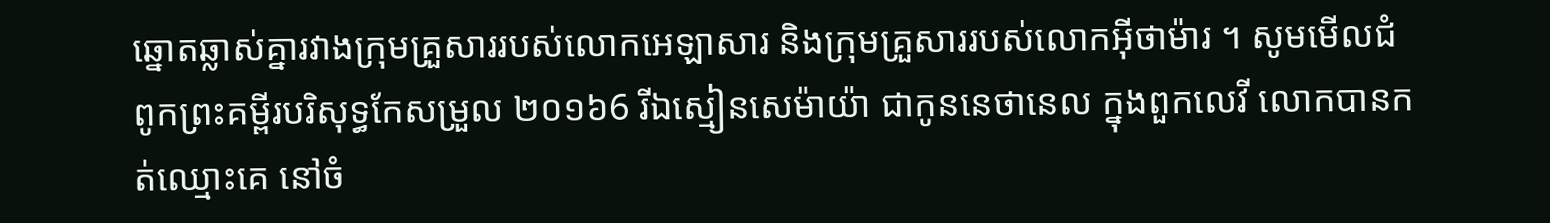ឆ្នោតឆ្លាស់គ្នារវាងក្រុមគ្រួសាររបស់លោកអេឡាសារ និងក្រុមគ្រួសាររបស់លោកអ៊ីថាម៉ារ ។ សូមមើលជំពូកព្រះគម្ពីរបរិសុទ្ធកែសម្រួល ២០១៦6 រីឯស្មៀនសេម៉ាយ៉ា ជាកូននេថានេល ក្នុងពួកលេវី លោកបានកត់ឈ្មោះគេ នៅចំ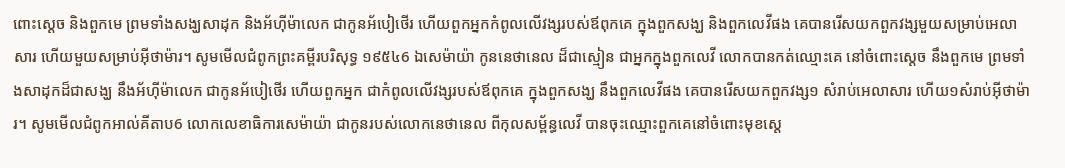ពោះស្ដេច និងពួកមេ ព្រមទាំងសង្ឃសាដុក និងអ័ហ៊ីម៉ាលេក ជាកូនអ័បៀថើរ ហើយពួកអ្នកកំពូលលើវង្សរបស់ឪពុកគេ ក្នុងពួកសង្ឃ និងពួកលេវីផង គេបានរើសយកពួកវង្សមួយសម្រាប់អេលាសារ ហើយមួយសម្រាប់អ៊ីថាម៉ារ។ សូមមើលជំពូកព្រះគម្ពីរបរិសុទ្ធ ១៩៥៤6 ឯសេម៉ាយ៉ា កូននេថានេល ដ៏ជាស្មៀន ជាអ្នកក្នុងពួកលេវី លោកបានកត់ឈ្មោះគេ នៅចំពោះស្តេច នឹងពួកមេ ព្រមទាំងសាដុកដ៏ជាសង្ឃ នឹងអ័ហ៊ីម៉ាលេក ជាកូនអ័បៀថើរ ហើយពួកអ្នក ជាកំពូលលើវង្សរបស់ឪពុកគេ ក្នុងពួកសង្ឃ នឹងពួកលេវីផង គេបានរើសយកពួកវង្ស១ សំរាប់អេលាសារ ហើយ១សំរាប់អ៊ីថាម៉ារ។ សូមមើលជំពូកអាល់គីតាប6 លោកលេខាធិការសេម៉ាយ៉ា ជាកូនរបស់លោកនេថានេល ពីកុលសម្ព័ន្ធលេវី បានចុះឈ្មោះពួកគេនៅចំពោះមុខស្តេ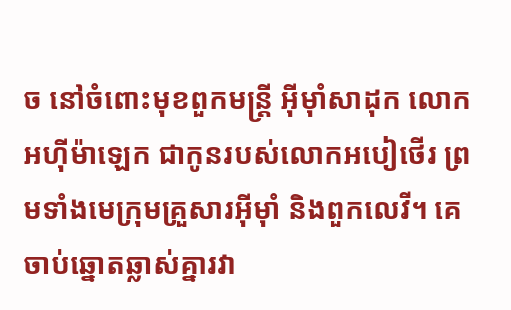ច នៅចំពោះមុខពួកមន្ត្រី អ៊ីមុាំសាដុក លោកអហ៊ីម៉ាឡេក ជាកូនរបស់លោកអបៀថើរ ព្រមទាំងមេក្រុមគ្រួសារអ៊ីមុាំ និងពួកលេវី។ គេចាប់ឆ្នោតឆ្លាស់គ្នារវា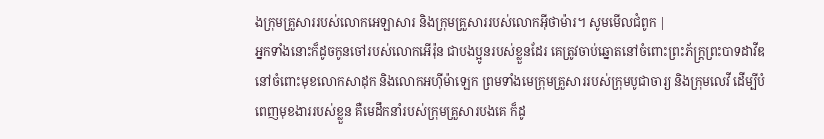ងក្រុមគ្រួសាររបស់លោកអេឡាសារ និងក្រុមគ្រួសាររបស់លោកអ៊ីថាម៉ារ។ សូមមើលជំពូក |
អ្នកទាំងនោះក៏ដូចកូនចៅរបស់លោកអើរ៉ុន ជាបងប្អូនរបស់ខ្លួនដែរ គេត្រូវចាប់ឆ្នោតនៅចំពោះព្រះភ័ក្ត្រព្រះបាទដាវីឌ នៅចំពោះមុខលោកសាដុក និងលោកអហ៊ីម៉ាឡេក ព្រមទាំងមេក្រុមគ្រួសាររបស់ក្រុមបូជាចារ្យ និងក្រុមលេវី ដើម្បីបំពេញមុខងាររបស់ខ្លួន គឺមេដឹកនាំរបស់ក្រុមគ្រួសារបងគេ ក៏ដូ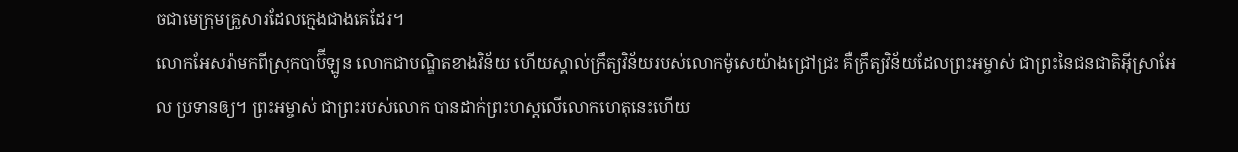ចជាមេក្រុមគ្រួសារដែលក្មេងជាងគេដែរ។
លោកអែសរ៉ាមកពីស្រុកបាប៊ីឡូន លោកជាបណ្ឌិតខាងវិន័យ ហើយស្គាល់ក្រឹត្យវិន័យរបស់លោកម៉ូសេយ៉ាងជ្រៅជ្រះ គឺក្រឹត្យវិន័យដែលព្រះអម្ចាស់ ជាព្រះនៃជនជាតិអ៊ីស្រាអែល ប្រទានឲ្យ។ ព្រះអម្ចាស់ ជាព្រះរបស់លោក បានដាក់ព្រះហស្ដលើលោកហេតុនេះហើយ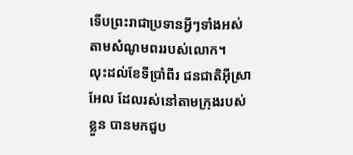ទើបព្រះរាជាប្រទានអ្វីៗទាំងអស់ តាមសំណូមពររបស់លោក។
លុះដល់ខែទីប្រាំពីរ ជនជាតិអ៊ីស្រាអែល ដែលរស់នៅតាមក្រុងរបស់ខ្លួន បានមកជួប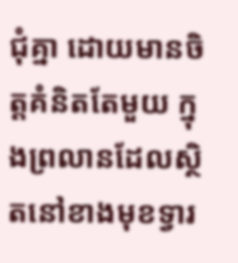ជុំគ្នា ដោយមានចិត្តគំនិតតែមួយ ក្នុងព្រលានដែលស្ថិតនៅខាងមុខទ្វារ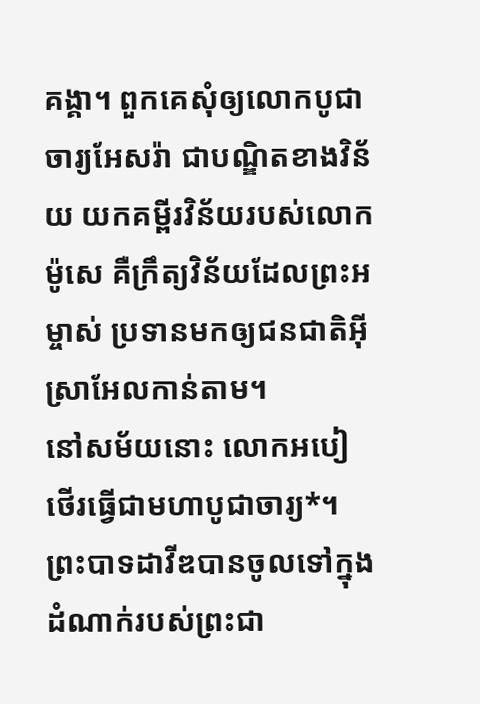គង្គា។ ពួកគេសុំឲ្យលោកបូជាចារ្យអែសរ៉ា ជាបណ្ឌិតខាងវិន័យ យកគម្ពីរវិន័យរបស់លោកម៉ូសេ គឺក្រឹត្យវិន័យដែលព្រះអម្ចាស់ ប្រទានមកឲ្យជនជាតិអ៊ីស្រាអែលកាន់តាម។
នៅសម័យនោះ លោកអបៀថើរធ្វើជាមហាបូជាចារ្យ*។ ព្រះបាទដាវីឌបានចូលទៅក្នុងដំណាក់របស់ព្រះជា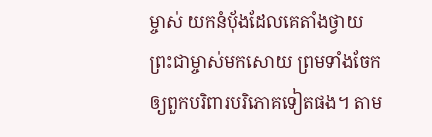ម្ចាស់ យកនំប៉័ងដែលគេតាំងថ្វាយព្រះជាម្ចាស់មកសោយ ព្រមទាំងចែកឲ្យពួកបរិពារបរិភោគទៀតផង។ តាម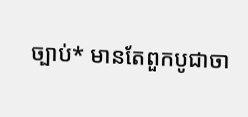ច្បាប់* មានតែពួកបូជាចា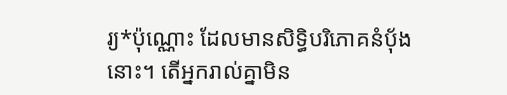រ្យ*ប៉ុណ្ណោះ ដែលមានសិទ្ធិបរិភោគនំប៉័ងនោះ។ តើអ្នករាល់គ្នាមិន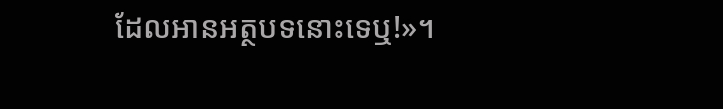ដែលអានអត្ថបទនោះទេឬ!»។